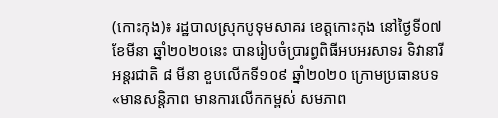(កោះកុង)៖ រដ្ឋបាលស្រុកបូទុមសាគរ ខេត្តកោះកុង នៅថ្ងៃទី០៧ ខែមីនា ឆ្នាំ២០២០នេះ បានរៀបចំប្រារព្ធពិធីអបអរសាទរ ទិវានារីអន្តរជាតិ ៨ មីនា ខួបលើកទី១០៩ ឆ្នាំ២០២០ ក្រោមប្រធានបទ «មានសន្តិភាព មានការលើកកម្ពស់ សមភាព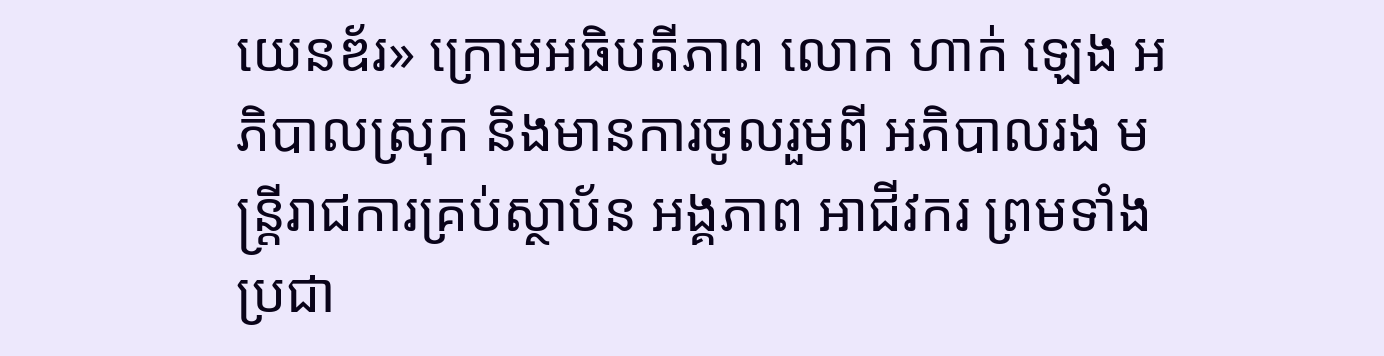យេនឌ័រ» ក្រោមអធិបតីភាព លោក ហាក់ ឡេង អភិបាលស្រុក និងមានការចូលរួមពី អភិបាលរង មន្ត្រីរាជការគ្រប់ស្ថាប័ន អង្គភាព អាជីវករ ព្រមទាំងប្រជា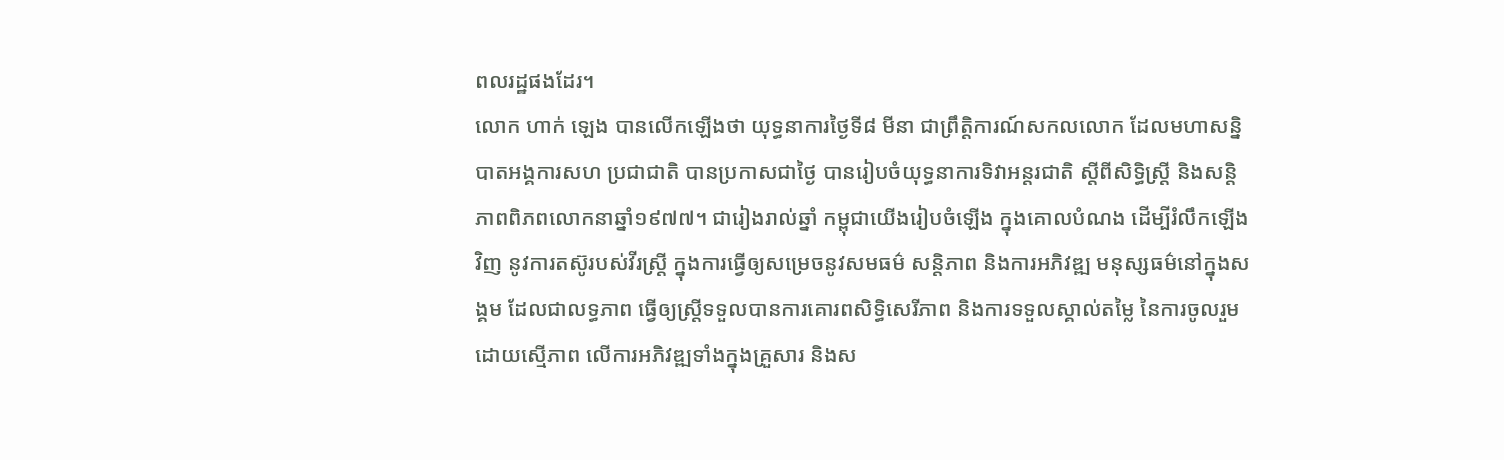ពលរដ្ឋផងដែរ។
លោក ហាក់ ឡេង បានលើកឡើងថា យុទ្ធនាការថ្ងៃទី៨ មីនា ជាព្រឹត្តិការណ៍សកលលោក ដែលមហាសន្និបាតអង្គការសហ ប្រជាជាតិ បានប្រកាសជាថ្ងៃ បានរៀបចំយុទ្ធនាការទិវាអន្តរជាតិ ស្តីពីសិទ្ធិស្ត្រី និងសន្តិភាពពិភពលោកនាឆ្នាំ១៩៧៧។ ជារៀងរាល់ឆ្នាំ កម្ពុជាយើងរៀបចំឡើង ក្នុងគោលបំណង ដើម្បីរំលឹកឡើងវិញ នូវការតស៊ូរបស់វីរស្រ្តី ក្នុងការធ្វើឲ្យសម្រេចនូវសមធម៌ សន្តិភាព និងការអភិវឌ្ឍ មនុស្សធម៌នៅក្នុងសង្គម ដែលជាលទ្ធភាព ធ្វើឲ្យស្ត្រីទទួលបានការគោរពសិទ្ធិសេរីភាព និងការទទួលស្គាល់តម្លៃ នៃការចូលរួមដោយស្មើភាព លើការអភិវឌ្ឍទាំងក្នុងគ្រួសារ និងស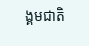ង្គមជាតិ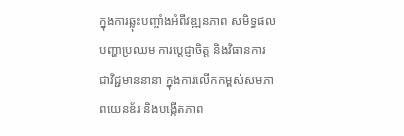ក្នុងការឆ្លុះបញ្ចាំងអំពីវឌ្ឍនភាព សមិទ្ធផលបញ្ហាប្រឈម ការប្តេជ្ញាចិត្ត និងវិធានការជាវិជ្ជមាននានា ក្នុងការលើកកម្ពស់សមភាពយេនឌ័រ និងបង្កើតភាព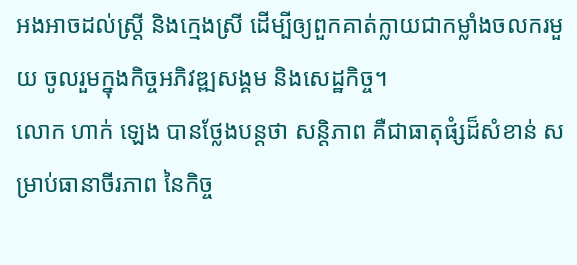អងអាចដល់ស្ត្រី និងក្មេងស្រី ដើម្បីឲ្យពួកគាត់ក្លាយជាកម្លាំងចលករមួយ ចូលរួមក្នុងកិច្ចអភិវឌ្ឍសង្គម និងសេដ្ឋកិច្ច។
លោក ហាក់ ឡេង បានថ្លែងបន្តថា សន្តិភាព គឺជាធាតុផំ្សដ៏សំខាន់ សម្រាប់ធានាចីរភាព នៃកិច្ច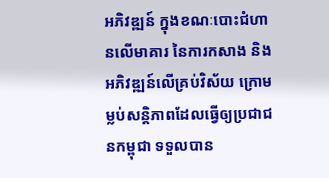អភិវឌ្ឍន៍ ក្នុងខណៈបោះជំហានលើមាគារ នៃការកសាង និងអភិវឌ្ឍន៍លើគ្រប់វិស័យ ក្រោមម្លប់សន្តិភាពដែលធ្វើឲ្យប្រជាជនកម្ពុជា ទទួលបាន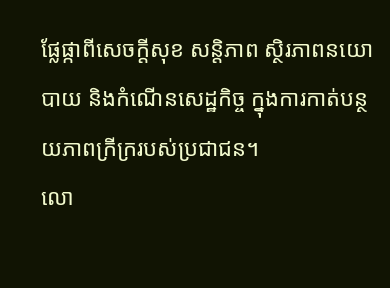ផ្លែផ្កាពីសេចក្តីសុខ សន្តិភាព ស្ថិរភាពនយោបាយ និងកំណើនសេដ្ឋកិច្ច ក្នុងការកាត់បន្ថយភាពក្រីក្ររបស់ប្រជាជន។
លោ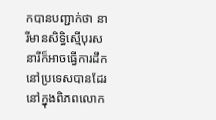កបានបញ្ជាក់ថា នារីមានសិទ្ធិស្មើបុរស នារីក៏អាចធ្វើការដឹកនៅប្រទេសបានដែរ នៅក្នុងពិភពលោក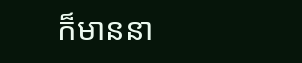ក៏មាននា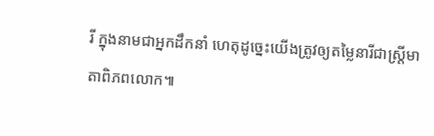រី ក្នុងនាមជាអ្នកដឹកនាំ ហេតុដូច្នេះយើងត្រូវឲ្យតម្លៃនារីជាស្រ្តីមាតាពិភពលោក៕